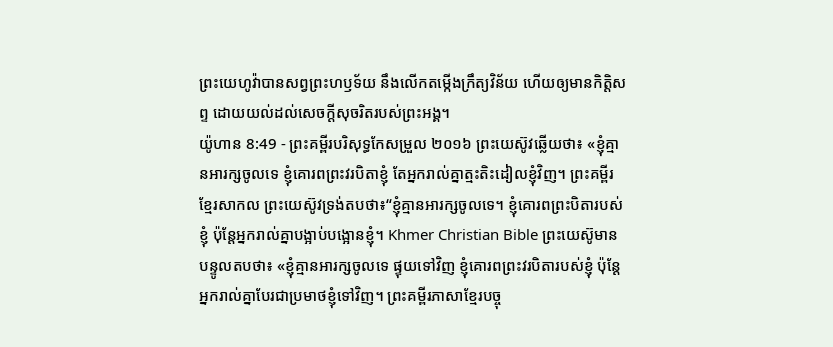ព្រះយេហូវ៉ាបានសព្វព្រះហឫទ័យ នឹងលើកតម្កើងក្រឹត្យវិន័យ ហើយឲ្យមានកិត្តិសព្ទ ដោយយល់ដល់សេចក្ដីសុចរិតរបស់ព្រះអង្គ។
យ៉ូហាន 8:49 - ព្រះគម្ពីរបរិសុទ្ធកែសម្រួល ២០១៦ ព្រះយេស៊ូវឆ្លើយថា៖ «ខ្ញុំគ្មានអារក្សចូលទេ ខ្ញុំគោរពព្រះវរបិតាខ្ញុំ តែអ្នករាល់គ្នាត្មះតិះដៀលខ្ញុំវិញ។ ព្រះគម្ពីរខ្មែរសាកល ព្រះយេស៊ូវទ្រង់តបថា៖“ខ្ញុំគ្មានអារក្សចូលទេ។ ខ្ញុំគោរពព្រះបិតារបស់ខ្ញុំ ប៉ុន្តែអ្នករាល់គ្នាបង្អាប់បង្អោនខ្ញុំ។ Khmer Christian Bible ព្រះយេស៊ូមានបន្ទូលតបថា៖ «ខ្ញុំគ្មានអារក្សចូលទេ ផ្ទុយទៅវិញ ខ្ញុំគោរពព្រះវរបិតារបស់ខ្ញុំ ប៉ុន្ដែអ្នករាល់គ្នាបែរជាប្រមាថខ្ញុំទៅវិញ។ ព្រះគម្ពីរភាសាខ្មែរបច្ចុ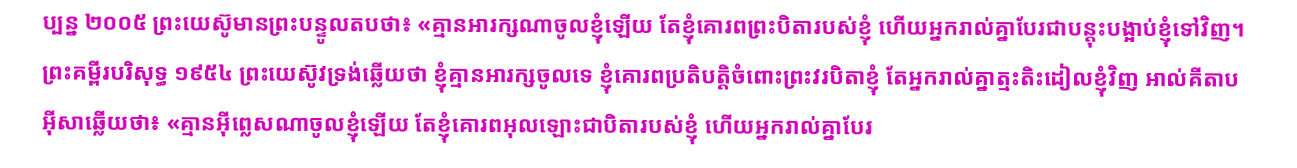ប្បន្ន ២០០៥ ព្រះយេស៊ូមានព្រះបន្ទូលតបថា៖ «គ្មានអារក្សណាចូលខ្ញុំឡើយ តែខ្ញុំគោរពព្រះបិតារបស់ខ្ញុំ ហើយអ្នករាល់គ្នាបែរជាបន្តុះបង្អាប់ខ្ញុំទៅវិញ។ ព្រះគម្ពីរបរិសុទ្ធ ១៩៥៤ ព្រះយេស៊ូវទ្រង់ឆ្លើយថា ខ្ញុំគ្មានអារក្សចូលទេ ខ្ញុំគោរពប្រតិបត្តិចំពោះព្រះវរបិតាខ្ញុំ តែអ្នករាល់គ្នាត្មះតិះដៀលខ្ញុំវិញ អាល់គីតាប អ៊ីសាឆ្លើយថា៖ «គ្មានអ៊ីព្លេសណាចូលខ្ញុំឡើយ តែខ្ញុំគោរពអុលឡោះជាបិតារបស់ខ្ញុំ ហើយអ្នករាល់គ្នាបែរ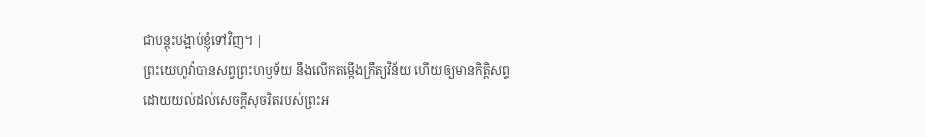ជាបន្ដុះបង្អាប់ខ្ញុំទៅវិញ។ |
ព្រះយេហូវ៉ាបានសព្វព្រះហឫទ័យ នឹងលើកតម្កើងក្រឹត្យវិន័យ ហើយឲ្យមានកិត្តិសព្ទ ដោយយល់ដល់សេចក្ដីសុចរិតរបស់ព្រះអ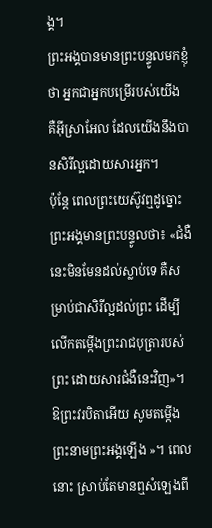ង្គ។
ព្រះអង្គបានមានព្រះបន្ទូលមកខ្ញុំថា អ្នកជាអ្នកបម្រើរបស់យើង គឺអ៊ីស្រាអែល ដែលយើងនឹងបានសិរីល្អដោយសារអ្នក។
ប៉ុន្តែ ពេលព្រះយេស៊ូវឮដូច្នោះ ព្រះអង្គមានព្រះបន្ទូលថា៖ «ជំងឺនេះមិនមែនដល់ស្លាប់ទេ គឺសម្រាប់ជាសិរីល្អដល់ព្រះ ដើម្បីលើកតម្កើងព្រះរាជបុត្រារបស់ព្រះ ដោយសារជំងឺនេះវិញ»។
ឱព្រះវរបិតាអើយ សូមតម្កើងព្រះនាមព្រះអង្គឡើង »។ ពេលនោះ ស្រាប់តែមានឮសំឡេងពី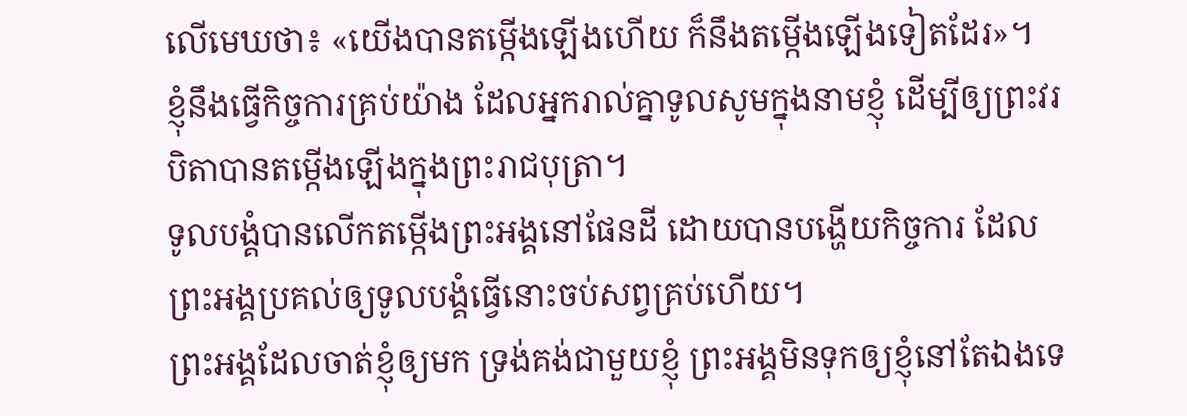លើមេឃថា៖ «យើងបានតម្កើងឡើងហើយ ក៏នឹងតម្កើងឡើងទៀតដែរ»។
ខ្ញុំនឹងធ្វើកិច្ចការគ្រប់យ៉ាង ដែលអ្នករាល់គ្នាទូលសូមក្នុងនាមខ្ញុំ ដើម្បីឲ្យព្រះវរបិតាបានតម្កើងឡើងក្នុងព្រះរាជបុត្រា។
ទូលបង្គំបានលើកតម្កើងព្រះអង្គនៅផែនដី ដោយបានបង្ហើយកិច្ចការ ដែលព្រះអង្គប្រគល់ឲ្យទូលបង្គំធ្វើនោះចប់សព្វគ្រប់ហើយ។
ព្រះអង្គដែលចាត់ខ្ញុំឲ្យមក ទ្រង់គង់ជាមួយខ្ញុំ ព្រះអង្គមិនទុកឲ្យខ្ញុំនៅតែឯងទេ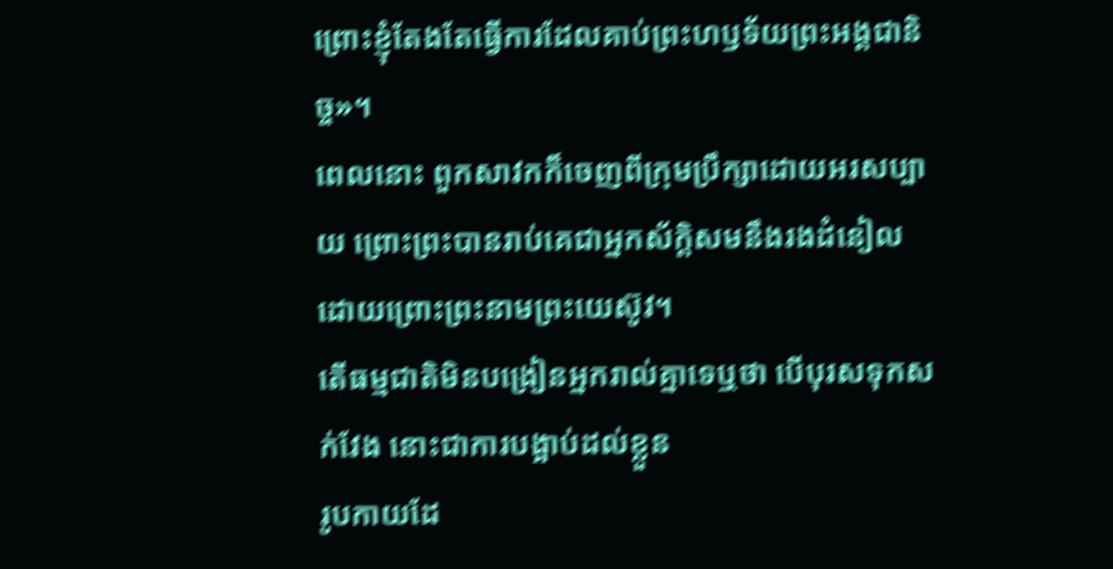ព្រោះខ្ញុំតែងតែធ្វើការដែលគាប់ព្រះហឫទ័យព្រះអង្គជានិច្ច»។
ពេលនោះ ពួកសាវកក៏ចេញពីក្រុមប្រឹក្សាដោយអរសប្បាយ ព្រោះព្រះបានរាប់គេជាអ្នកស័ក្តិសមនឹងរងដំនៀល ដោយព្រោះព្រះនាមព្រះយេស៊ូវ។
តើធម្មជាតិមិនបង្រៀនអ្នករាល់គ្នាទេឬថា បើបុរសទុកសក់វែង នោះជាការបង្អាប់ដល់ខ្លួន
រូបកាយដែ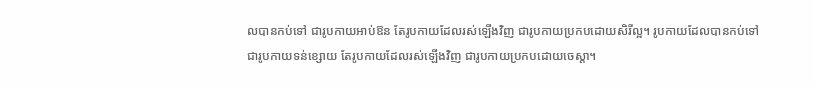លបានកប់ទៅ ជារូបកាយអាប់ឱន តែរូបកាយដែលរស់ឡើងវិញ ជារូបកាយប្រកបដោយសិរីល្អ។ រូបកាយដែលបានកប់ទៅ ជារូបកាយទន់ខ្សោយ តែរូបកាយដែលរស់ឡើងវិញ ជារូបកាយប្រកបដោយចេស្តា។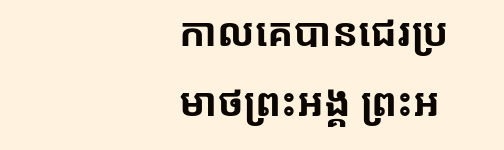កាលគេបានជេរប្រមាថព្រះអង្គ ព្រះអ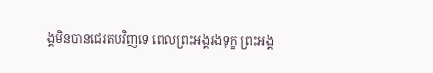ង្គមិនបានជេរតបវិញទេ ពេលព្រះអង្គរងទុក្ខ ព្រះអង្គ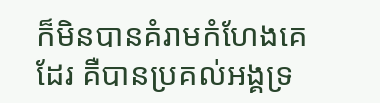ក៏មិនបានគំរាមកំហែងគេដែរ គឺបានប្រគល់អង្គទ្រ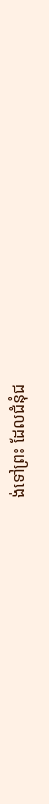ង់ទៅព្រះ ដែលជំនុំជ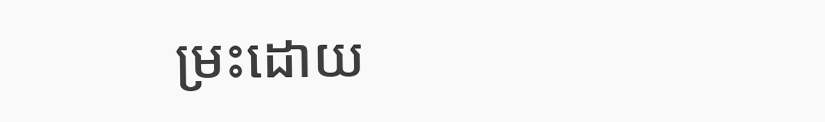ម្រះដោយ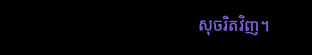សុចរិតវិញ។